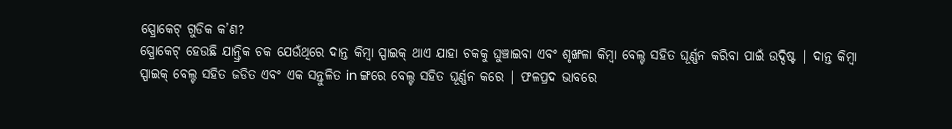ସ୍ପ୍ରୋକେଟ୍ ଗୁଡିକ କ’ଣ?
ସ୍ପ୍ରୋକେଟ୍ ହେଉଛି ଯାନ୍ତ୍ରିକ ଚକ ଯେଉଁଥିରେ ଦାନ୍ତ କିମ୍ବା ସ୍ପାଇକ୍ ଥାଏ ଯାହା ଚକକୁ ଘୁଞ୍ଚାଇବା ଏବଂ ଶୃଙ୍ଖଳା କିମ୍ବା ବେଲ୍ଟ ସହିତ ଘୂର୍ଣ୍ଣନ କରିବା ପାଇଁ ଉଦ୍ଦିଷ୍ଟ | ଦାନ୍ତ କିମ୍ବା ସ୍ପାଇକ୍ ବେଲ୍ଟ ସହିତ ଜଡିତ ଏବଂ ଏକ ସନ୍ତୁଳିତ in ଙ୍ଗରେ ବେଲ୍ଟ ସହିତ ଘୂର୍ଣ୍ଣନ କରେ | ଫଳପ୍ରଦ ଭାବରେ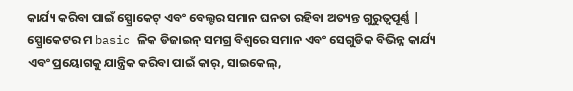କାର୍ଯ୍ୟ କରିବା ପାଇଁ ସ୍ପ୍ରୋକେଟ୍ ଏବଂ ବେଲ୍ଟର ସମାନ ଘନତା ରହିବା ଅତ୍ୟନ୍ତ ଗୁରୁତ୍ୱପୂର୍ଣ୍ଣ |
ସ୍ପ୍ରୋକେଟର ମ basic ଳିକ ଡିଜାଇନ୍ ସମଗ୍ର ବିଶ୍ୱରେ ସମାନ ଏବଂ ସେଗୁଡିକ ବିଭିନ୍ନ କାର୍ଯ୍ୟ ଏବଂ ପ୍ରୟୋଗକୁ ଯାନ୍ତ୍ରିକ କରିବା ପାଇଁ କାର୍, ସାଇକେଲ୍,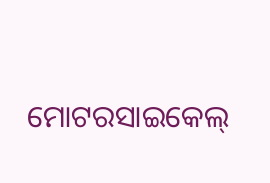ମୋଟରସାଇକେଲ୍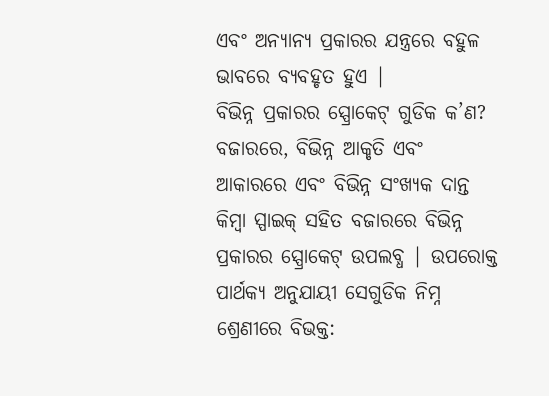ଏବଂ ଅନ୍ୟାନ୍ୟ ପ୍ରକାରର ଯନ୍ତ୍ରରେ ବହୁଳ ଭାବରେ ବ୍ୟବହୃତ ହୁଏ |
ବିଭିନ୍ନ ପ୍ରକାରର ସ୍ପ୍ରୋକେଟ୍ ଗୁଡିକ କ’ଣ?
ବଜାରରେ, ବିଭିନ୍ନ ଆକୃତି ଏବଂ ଆକାରରେ ଏବଂ ବିଭିନ୍ନ ସଂଖ୍ୟକ ଦାନ୍ତ କିମ୍ବା ସ୍ପାଇକ୍ ସହିତ ବଜାରରେ ବିଭିନ୍ନ ପ୍ରକାରର ସ୍ପ୍ରୋକେଟ୍ ଉପଲବ୍ଧ | ଉପରୋକ୍ତ ପାର୍ଥକ୍ୟ ଅନୁଯାୟୀ ସେଗୁଡିକ ନିମ୍ନ ଶ୍ରେଣୀରେ ବିଭକ୍ତ: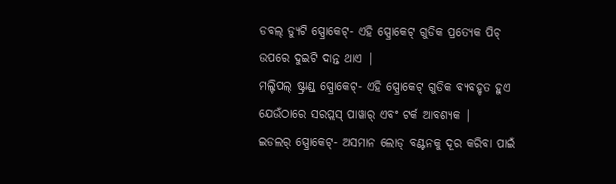ଡବଲ୍ ଡ୍ୟୁଟି ସ୍ପ୍ରୋକେଟ୍- ଏହି ସ୍ପ୍ରୋକେଟ୍ ଗୁଡିକ ପ୍ରତ୍ୟେକ ପିଚ୍ ଉପରେ ଦୁଇଟି ଦାନ୍ତ ଥାଏ |
ମଲ୍ଟିପଲ୍ ଷ୍ଟ୍ରାଣ୍ଡ୍ ସ୍ପ୍ରୋକେଟ୍- ଏହି ସ୍ପ୍ରୋକେଟ୍ ଗୁଡିକ ବ୍ୟବହୃତ ହୁଏ ଯେଉଁଠାରେ ସରପ୍ଲସ୍ ପାୱାର୍ ଏବଂ ଟର୍କ ଆବଶ୍ୟକ |
ଇଡଲର୍ ସ୍ପ୍ରୋକେଟ୍- ଅସମାନ ଲୋଡ୍ ବଣ୍ଟନକୁ ଦୂର କରିବା ପାଇଁ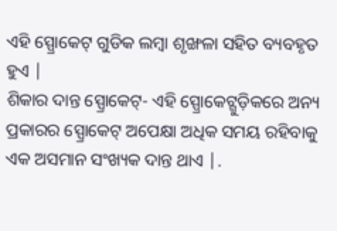ଏହି ସ୍ପ୍ରୋକେଟ୍ ଗୁଡିକ ଲମ୍ବା ଶୃଙ୍ଖଳା ସହିତ ବ୍ୟବହୃତ ହୁଏ |
ଶିକାର ଦାନ୍ତ ସ୍ପ୍ରୋକେଟ୍- ଏହି ସ୍ପ୍ରୋକେଟ୍ଗୁଡ଼ିକରେ ଅନ୍ୟ ପ୍ରକାରର ସ୍ପ୍ରୋକେଟ୍ ଅପେକ୍ଷା ଅଧିକ ସମୟ ରହିବାକୁ ଏକ ଅସମାନ ସଂଖ୍ୟକ ଦାନ୍ତ ଥାଏ |.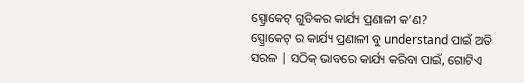ସ୍ପ୍ରୋକେଟ୍ ଗୁଡିକର କାର୍ଯ୍ୟ ପ୍ରଣାଳୀ କ’ଣ?
ସ୍ପ୍ରୋକେଟ୍ ର କାର୍ଯ୍ୟ ପ୍ରଣାଳୀ ବୁ understand ପାଇଁ ଅତି ସରଳ | ସଠିକ୍ ଭାବରେ କାର୍ଯ୍ୟ କରିବା ପାଇଁ, ଗୋଟିଏ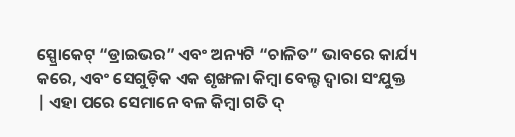ସ୍ପ୍ରୋକେଟ୍ “ଡ୍ରାଇଭର” ଏବଂ ଅନ୍ୟଟି “ଚାଳିତ” ଭାବରେ କାର୍ଯ୍ୟ କରେ, ଏବଂ ସେଗୁଡ଼ିକ ଏକ ଶୃଙ୍ଖଳା କିମ୍ବା ବେଲ୍ଟ ଦ୍ୱାରା ସଂଯୁକ୍ତ | ଏହା ପରେ ସେମାନେ ବଳ କିମ୍ବା ଗତି ଦ୍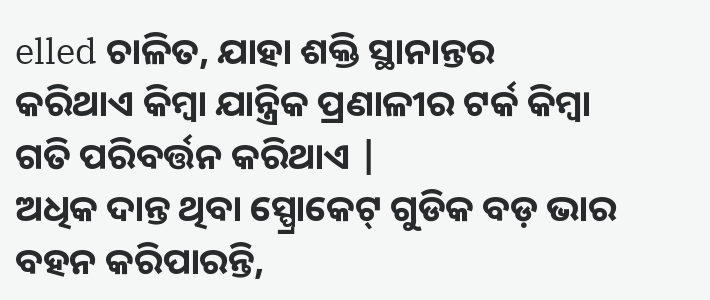elled ଚାଳିତ, ଯାହା ଶକ୍ତି ସ୍ଥାନାନ୍ତର କରିଥାଏ କିମ୍ବା ଯାନ୍ତ୍ରିକ ପ୍ରଣାଳୀର ଟର୍କ କିମ୍ବା ଗତି ପରିବର୍ତ୍ତନ କରିଥାଏ |
ଅଧିକ ଦାନ୍ତ ଥିବା ସ୍ପ୍ରୋକେଟ୍ ଗୁଡିକ ବଡ଼ ଭାର ବହନ କରିପାରନ୍ତି,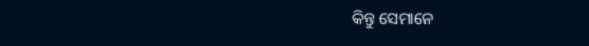କିନ୍ତୁ ସେମାନେ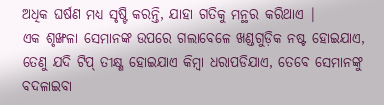ଅଧିକ ଘର୍ଷଣ ମଧ୍ୟ ସୃଷ୍ଟି କରନ୍ତି, ଯାହା ଗତିକୁ ମନ୍ଥର କରିଥାଏ |
ଏକ ଶୃଙ୍ଖଳା ସେମାନଙ୍କ ଉପରେ ଗଲାବେଳେ ଖଣ୍ଡଗୁଡ଼ିକ ନଷ୍ଟ ହୋଇଯାଏ, ତେଣୁ ଯଦି ଟିପ୍ ତୀକ୍ଷ୍ଣ ହୋଇଯାଏ କିମ୍ବା ଧରାପଡିଯାଏ, ତେବେ ସେମାନଙ୍କୁ ବଦଳାଇବା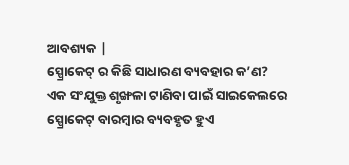ଆବଶ୍ୟକ |
ସ୍ପ୍ରୋକେଟ୍ ର କିଛି ସାଧାରଣ ବ୍ୟବହାର କ’ଣ?
ଏକ ସଂଯୁକ୍ତ ଶୃଙ୍ଖଳା ଟାଣିବା ପାଇଁ ସାଇକେଲରେ ସ୍ପ୍ରୋକେଟ୍ ବାରମ୍ବାର ବ୍ୟବହୃତ ହୁଏ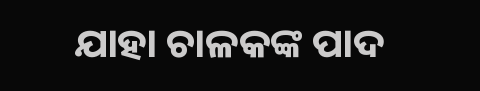ଯାହା ଚାଳକଙ୍କ ପାଦ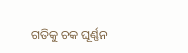ଗତିକୁ ଚକ ଘୂର୍ଣ୍ଣନ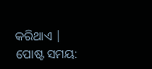କରିଥାଏ |
ପୋଷ୍ଟ ସମୟ: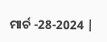ମାର୍ଚ -28-2024 |